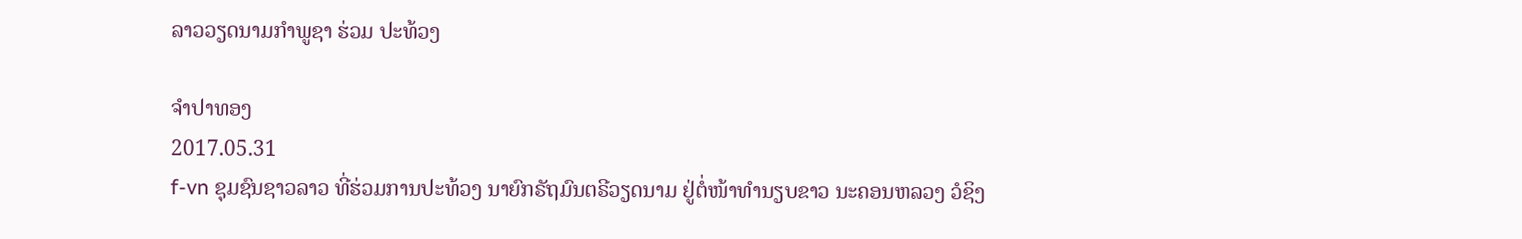ລາວວຽດນາມກໍາພູຊາ ຮ່ວມ ປະທ້ວງ

ຈໍາປາທອງ
2017.05.31
f-vn ຊຸມຊົນຊາວລາວ ທີ່ຮ່ວມການປະທ້ວງ ນາຍົກຣັຖມົນຕຣີວຽດນາມ ຢູ່ຕໍ່ໜ້າທໍານຽບຂາວ ນະຄອນຫລວງ ວໍຊິງ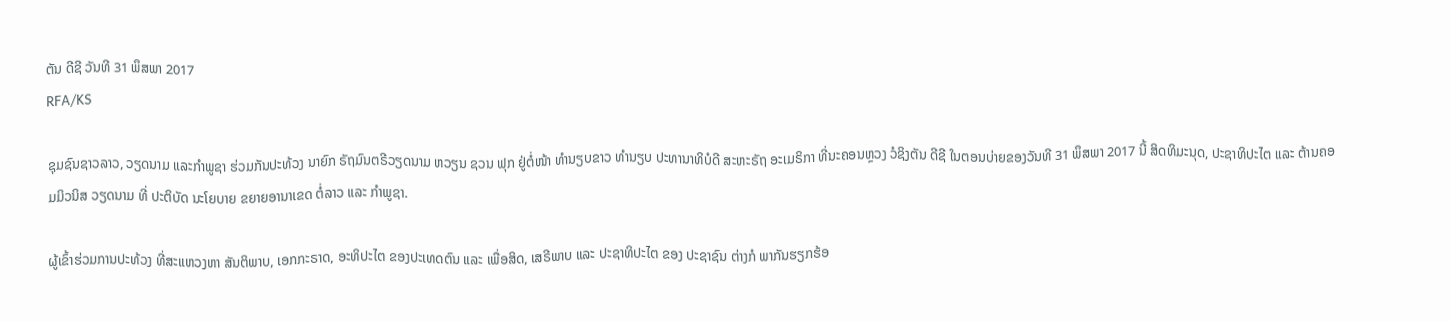ຕັນ ດີຊີ ວັນທີ 31 ພຶສພາ 2017
RFA/KS

ຊຸມຊົນຊາວລາວ, ວຽດນາມ ແລະກໍາພູຊາ ຮ່ວມກັນປະທ້ວງ ນາຍົກ ຣັຖມົນຕຣີວຽດນາມ ຫວຽນ ຊວນ ຟຸກ ຢູ່ຕໍ່ໜ້າ ທໍານຽບຂາວ ທໍານຽບ ປະທານາທິບໍດີ ສະຫະຣັຖ ອະເມຣິກາ ທີ່ນະຄອນຫຼວງ ວໍຊິງຕັນ ດີຊີ ໃນຕອນບ່າຍຂອງວັນທີ 31 ພຶສພາ 2017 ນີ້ ສິດທິມະນຸດ, ປະຊາທິປະໄຕ ແລະ ຕ້ານຄອມມິວນິສ ວຽດນາມ ທີ່ ປະຕິບັດ ນະໂຍບາຍ ຂຍາຍອານາເຂດ ຕໍ່ລາວ ແລະ ກໍາພູຊາ.

ຜູ້ເຂົ້າຮ່ວມການປະທ້ວງ ທີ່ສະແຫວງຫາ ສັນຕິພາບ, ເອກກະຣາດ, ອະທິປະໄຕ ຂອງປະເທດຕົນ ແລະ ເພື່ອສິດ, ເສຣີພາບ ແລະ ປະຊາທິປະໄຕ ຂອງ ປະຊາຊົນ ຕ່າງກໍ ພາກັນຮຽກຮ້ອ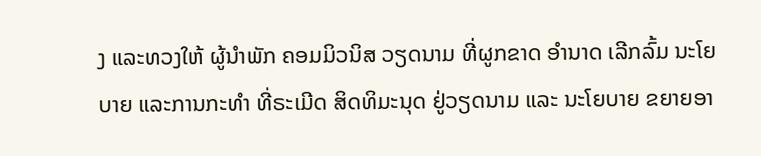ງ ແລະທວງໃຫ້ ຜູ້ນໍາພັກ ຄອມມິວນິສ ວຽດນາມ ທີ່ຜູກຂາດ ອໍານາດ ເລີກລົ້ມ ນະໂຍບາຍ ແລະການກະທໍາ ທີ່ຣະເມີດ ສິດທິມະນຸດ ຢູ່ວຽດນາມ ແລະ ນະໂຍບາຍ ຂຍາຍອາ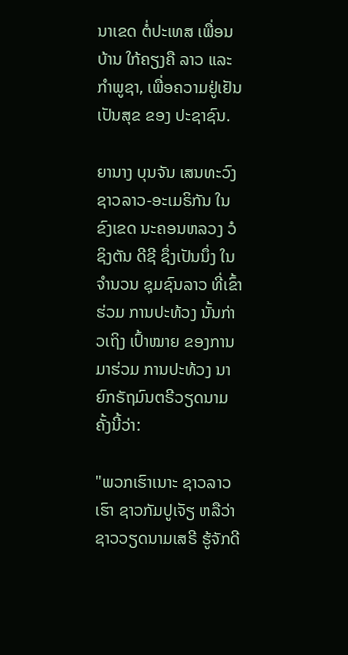ນາເຂດ ຕໍ່ປະເທສ ເພື່ອນບ້ານ ໃກ້ຄຽງຄື ລາວ ແລະ ກໍາພູຊາ, ເພື່ອຄວາມຢູ່ເຢັນ ເປັນສຸຂ ຂອງ ປະຊາຊົນ.

ຍານາງ ບຸນຈັນ ເສນທະວົງ ຊາວລາວ-ອະເມຣິກັນ ໃນຂົງເຂດ ນະຄອນຫລວງ ວໍຊິງຕັນ ດີຊີ ຊຶ່ງເປັນນຶ່ງ ໃນຈໍານວນ ຊຸມຊົນລາວ ທີ່ເຂົ້າຮ່ວມ ການປະທ້ວງ ນັ້ນກ່າວເຖິງ ເປົ້າໝາຍ ຂອງການມາຮ່ວມ ການປະທ້ວງ ນາຍົກຣັຖມົນຕຣີວຽດນາມ ຄັ້ງນີ້ວ່າ:

"ພວກເຮົາເນາະ ຊາວລາວເຮົາ ຊາວກັມປູເຈັຽ ຫລືວ່າ ຊາວວຽດນາມເສຣີ ຮູ້ຈັກດີ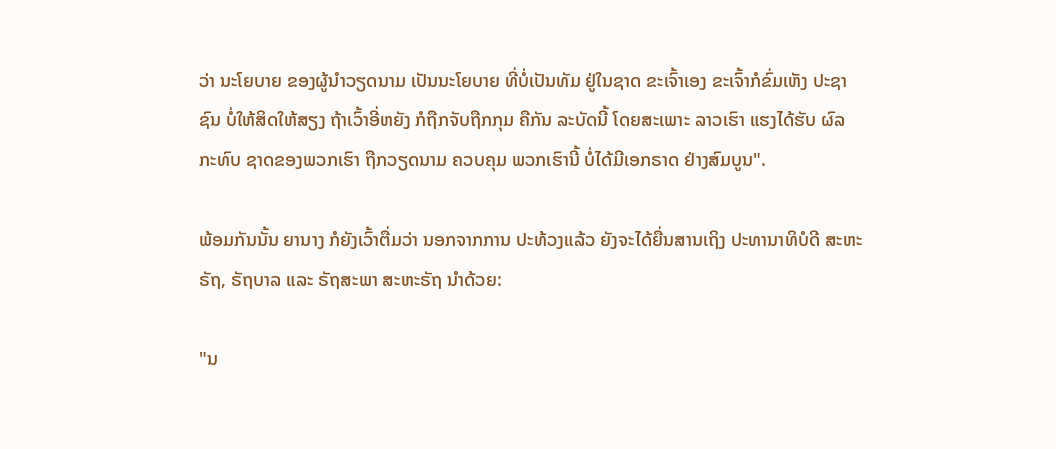ວ່າ ນະໂຍບາຍ ຂອງຜູ້ນໍາວຽດນາມ ເປັນນະໂຍບາຍ ທີ່ບໍ່ເປັນທັມ ຢູ່ໃນຊາດ ຂະເຈົ້າເອງ ຂະເຈົ້າກໍຂົ່ມເຫັງ ປະຊາຊົນ ບໍ່ໃຫ້ສິດໃຫ້ສຽງ ຖ້າເວົ້າອີ່ຫຍັງ ກໍຖືກຈັບຖືກກຸມ ຄືກັນ ລະບັດນີ້ ໂດຍສະເພາະ ລາວເຮົາ ແຮງໄດ້ຮັບ ຜົລກະທົບ ຊາດຂອງພວກເຮົາ ຖືກວຽດນາມ ຄວບຄຸມ ພວກເຮົານີ້ ບໍ່ໄດ້ມີເອກຣາດ ຢ່າງສົມບູນ".

ພ້ອມກັນນັ້ນ ຍານາງ ກໍຍັງເວົ້າຕື່ມວ່າ ນອກຈາກການ ປະທ້ວງແລ້ວ ຍັງຈະໄດ້ຍື່ນສານເຖິງ ປະທານາທິບໍດີ ສະຫະຣັຖ, ຣັຖບາລ ແລະ ຣັຖສະພາ ສະຫະຣັຖ ນໍາດ້ວຍ:

"ນ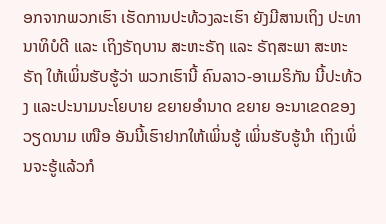ອກຈາກພວກເຮົາ ເຮັດການປະທ້ວງລະເຮົາ ຍັງມີສານເຖິງ ປະທານາທິບໍດີ ແລະ ເຖິງຣັຖບານ ສະຫະຣັຖ ແລະ ຣັຖສະພາ ສະຫະຣັຖ ໃຫ້ເພິ່ນຮັບຮູ້ວ່າ ພວກເຮົານີ້ ຄົນລາວ-ອາເມຣິກັນ ນີ້ປະທ້ວງ ແລະປະນາມນະໂຍບາຍ ຂຍາຍອໍານາດ ຂຍາຍ ອະນາເຂດຂອງວຽດນາມ ເໜືອ ອັນນີ້ເຮົາຢາກໃຫ້ເພິ່ນຮູ້ ເພິ່ນຮັບຮູ້ນໍາ ເຖິງເພິ່ນຈະຮູ້ແລ້ວກໍ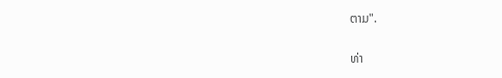ຕາມ".

ທ່າ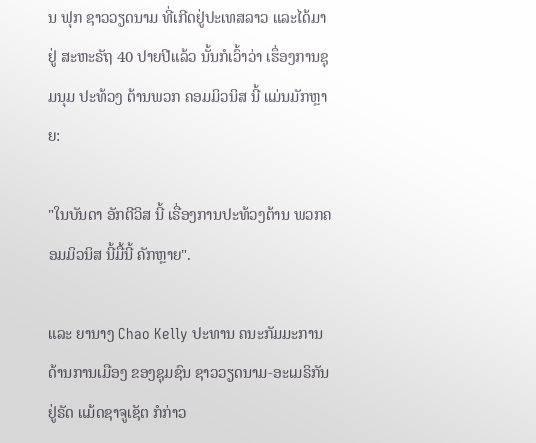ນ ຟຸກ ຊາວວຽດນາມ ທີ່ເກີດຢູ່ປະເທສລາວ ແລະໄດ້ມາຢູ່ ສະຫະຣັຖ 40 ປາຍປີແລ້ວ ນັ້ນກໍເວົ້າວ່າ ເຮຶ່ອງການຊຸມນຸມ ປະທ້ວງ ຕ້ານພວກ ຄອມມິວນິສ ນີ້ ແມ່ນມັກຫຼາຍ:

"ໃນບັນດາ ອັກຕີວິສ ນີ້ ເຣື່ອງການປະທ້ວງຕ້ານ ພວກຄອມມິວນິສ ນີ້ມື້ນີ້ ຄັກຫຼາຍ".

ແລະ ຍານາງ Chao Kelly ປະທານ ຄນະກັມມະການ ດ້ານການເມືອງ ຂອງຊຸມຊົນ ຊາວວຽດນາມ-ອະເມຣິກັນ ຢູ່ຣັດ ແມ້ດຊາຈູເຊັຕ ກໍກ່າວ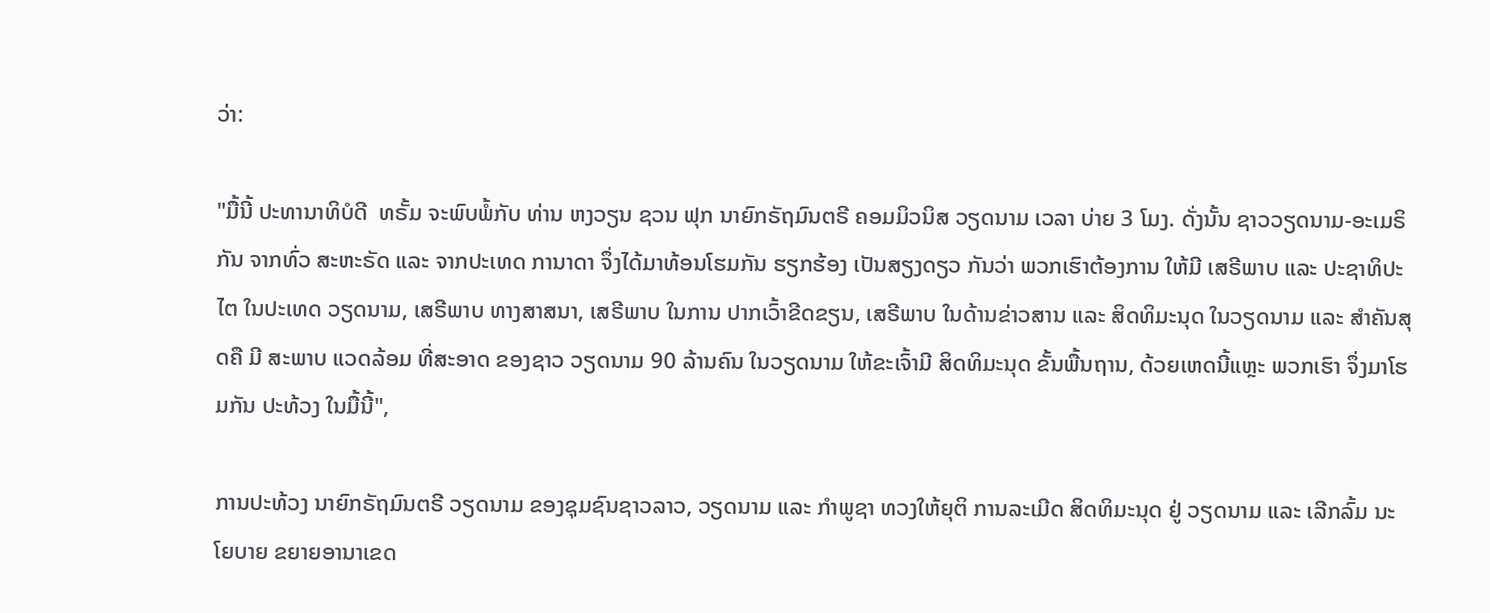ວ່າ:

"ມື້ນີ້ ປະທານາທິບໍດີ  ທຣັ້ມ ຈະພົບພໍ້ກັບ ທ່ານ ຫງວຽນ ຊວນ ຟຸກ ນາຍົກຣັຖມົນຕຣີ ຄອມມິວນິສ ວຽດນາມ ເວລາ ບ່າຍ 3 ໂມງ. ດັ່ງນັ້ນ ຊາວວຽດນາມ-ອະເມຣິກັນ ຈາກທົ່ວ ສະຫະຣັດ ແລະ ຈາກປະເທດ ການາດາ ຈຶ່ງໄດ້ມາທ້ອນໂຮມກັນ ຮຽກຮ້ອງ ເປັນສຽງດຽວ ກັນວ່າ ພວກເຮົາຕ້ອງການ ໃຫ້ມີ ເສຣີພາບ ແລະ ປະຊາທິປະໄຕ ໃນປະເທດ ວຽດນາມ, ເສຣີພາບ ທາງສາສນາ, ເສຣີພາບ ໃນການ ປາກເວົ້າຂີດຂຽນ, ເສຣີພາບ ໃນດ້ານຂ່າວສານ ແລະ ສິດທິມະນຸດ ໃນວຽດນາມ ແລະ ສໍາຄັນສຸດຄື ມີ ສະພາບ ແວດລ້ອມ ທີ່ສະອາດ ຂອງຊາວ ວຽດນາມ 90 ລ້ານຄົນ ໃນວຽດນາມ ໃຫ້ຂະເຈົ້າມີ ສິດທິມະນຸດ ຂັ້ນພື້ນຖານ, ດ້ວຍເຫດນີ້ແຫຼະ ພວກເຮົາ ຈຶ່ງມາໂຮມກັນ ປະທ້ວງ ໃນມື້ນີ້",

ການປະທ້ວງ ນາຍົກຣັຖມົນຕຣີ ວຽດນາມ ຂອງຊຸມຊົນຊາວລາວ, ວຽດນາມ ແລະ ກໍາພູຊາ ທວງໃຫ້ຍຸຕິ ການລະເມີດ ສິດທິມະນຸດ ຢູ່ ວຽດນາມ ແລະ ເລີກລົ້ມ ນະໂຍບາຍ ຂຍາຍອານາເຂດ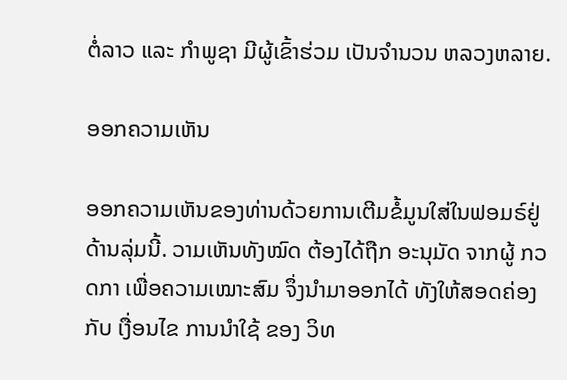ຕໍ່ລາວ ແລະ ກໍາພູຊາ ມີຜູ້ເຂົ້າຮ່ວມ ເປັນຈໍານວນ ຫລວງຫລາຍ.

ອອກຄວາມເຫັນ

ອອກຄວາມເຫັນຂອງທ່ານດ້ວຍການເຕີມຂໍ້ມູນໃສ່ໃນຟອມຣ໌ຢູ່ດ້ານລຸ່ມນີ້. ວາມເຫັນທັງໝົດ ຕ້ອງໄດ້ຖືກ ອະນຸມັດ ຈາກຜູ້ ກວດກາ ເພື່ອຄວາມເໝາະສົມ ຈຶ່ງນໍາມາອອກໄດ້ ທັງໃຫ້ສອດຄ່ອງ ກັບ ເງື່ອນໄຂ ການນຳໃຊ້ ຂອງ ວິທ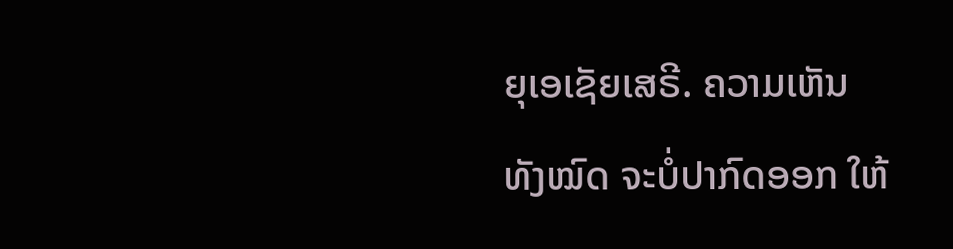ຍຸເອເຊັຍເສຣີ. ຄວາມເຫັນທັງໝົດ ຈະບໍ່ປາກົດອອກ ໃຫ້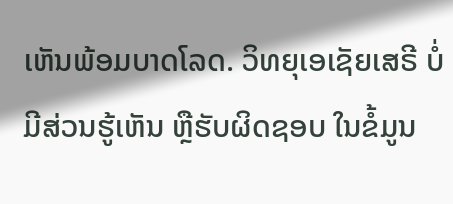ເຫັນພ້ອມບາດໂລດ. ວິທຍຸເອເຊັຍເສຣີ ບໍ່ມີສ່ວນຮູ້ເຫັນ ຫຼືຮັບຜິດຊອບ ໃນຂໍ້ມູນ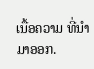ເນື້ອຄວາມ ທີ່ນໍາມາອອກ.